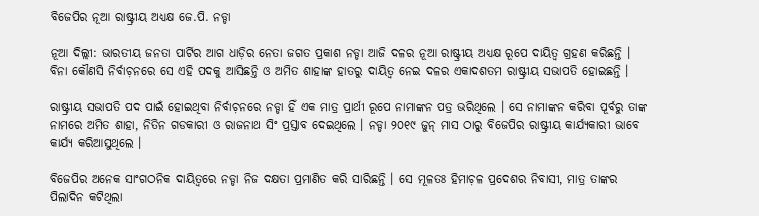ବିଜେପିର ନୂଆ ରାଷ୍ଟ୍ରୀୟ ଅଧ୍ୟକ୍ଷ ଜେ.ପି. ନଡ୍ଡା

ନୂଆ ଦିଲ୍ଲୀ: ଭାରତୀୟ ଜନତା ପାର୍ଟିର ଆଗ ଧାଡ଼ିର ନେତା ଜଗତ ପ୍ରକାଶ ନଡ୍ଡା ଆଜି ଦଳର ନୂଆ ରାଷ୍ଟ୍ରୀୟ ଅଧ୍ୟକ୍ଷ ରୂପେ ଦାୟିତ୍ବ ଗ୍ରହଣ କରିଛନ୍ତି । ବିନା କୌଣସି ନିର୍ବାଚ଼ନରେ ସେ ଏହି ପଦକୁ ଆସିଛନ୍ତି ଓ ଅମିତ ଶାହାଙ୍କ ହାତରୁ ଦାୟିତ୍ୱ ନେଇ ଦଳର ଏକାଦଶତମ ରାଷ୍ଟ୍ରୀୟ ସଭାପତି ହୋଇଛନ୍ତି ।

ରାଷ୍ଟ୍ରୀୟ ସଭାପତି ପଦ ପାଇଁ ହୋଇଥିବା ନିର୍ବାଚ଼ନରେ ନଡ୍ଡା ହିଁ ଏକ ମାତ୍ର ପ୍ରାର୍ଥୀ ରୂପେ ନାମାଙ୍କନ ପତ୍ର ଭରିଥିଲେ । ସେ ନାମାଙ୍କନ କରିବା ପୂର୍ବରୁ ତାଙ୍କ ନାମରେ ଅମିତ ଶାହା, ନିତିନ ଗଡକାରୀ ଓ ରାଜନାଥ ସିଂ ପ୍ରସ୍ତାବ ଦେଇଥିଲେ । ନଡ୍ଡା ୨୦୧୯ ଜୁନ୍‌ ମାସ ଠାରୁ ବିଜେପିର ରାଷ୍ଟ୍ରୀୟ କାର୍ଯ୍ୟକାରୀ ଭାବେ କାର୍ଯ୍ୟ କରିଆସୁଥିଲେ ।

ବିଜେପିର ଅନେକ ସାଂଗଠନିକ ଦାୟିତ୍ବରେ ନଡ୍ଡା ନିଜ ଦକ୍ଷତା ପ୍ରମାଣିତ କରି ସାରିଛନ୍ତି । ସେ ମୂଳତଃ ହିମାଚ଼ଳ ପ୍ରଦେଶର ନିବାସୀ, ମାତ୍ର ତାଙ୍କର ପିଲାଦିନ କଟିଥିଲା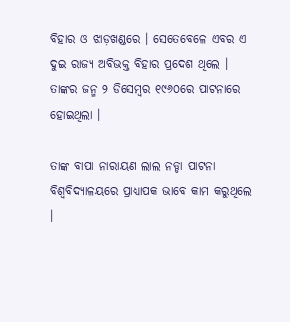ବିହାର ଓ ଝାଡ଼ଖଣ୍ଡରେ । ସେତେବେଳେ ଏବର ଏ ଦୁଇ ରାଜ୍ୟ ଅବିଭକ୍ତ ବିହାର ପ୍ରଦେଶ ଥିଲେ । ତାଙ୍କର ଜନ୍ମ ୨ ଡିସେମ୍ବର ୧୯୬୦ରେ ପାଟନାରେ ହୋଇଥିଲା ।

ତାଙ୍କ ବାପା ନାରାୟଣ ଲାଲ ନଡ୍ଡା ପାଟନା ବିଶ୍ବବିଦ୍ୟାଳୟରେ ପ୍ରାଧ୍ୟାପକ ଭାବେ କାମ କରୁଥିଲେ ।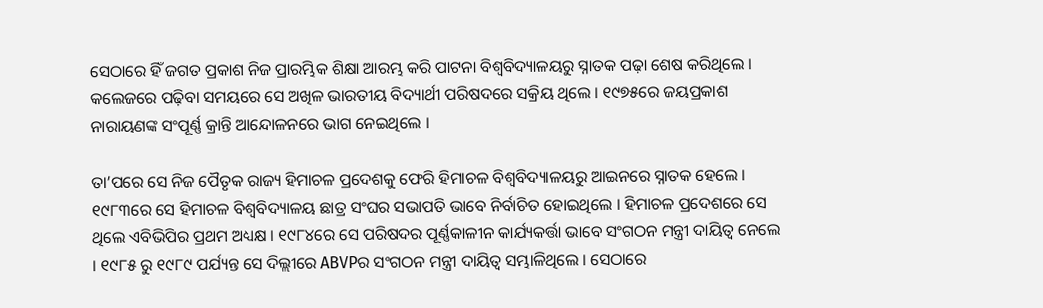ସେଠାରେ ହିଁ ଜଗତ ପ୍ରକାଶ ନିଜ ପ୍ରାରମ୍ଭିକ ଶିକ୍ଷା ଆରମ୍ଭ କରି ପାଟନା ବିଶ୍ବବିଦ୍ୟାଳୟରୁ ସ୍ନାତକ ପଢ଼ା ଶେଷ କରିଥିଲେ । କଲେଜରେ ପଢ଼ିବା ସମୟରେ ସେ ଅଖିଳ ଭାରତୀୟ ବିଦ୍ୟାର୍ଥୀ ପରିଷଦରେ ସକ୍ରିୟ ଥିଲେ । ୧୯୭୫ରେ ଜୟପ୍ରକାଶ ନାରାୟଣଙ୍କ ସଂପୂର୍ଣ୍ଣ କ୍ରାନ୍ତି ଆନ୍ଦୋଳନରେ ଭାଗ ନେଇଥିଲେ ।

ତା’ପରେ ସେ ନିଜ ପୈତୃକ ରାଜ୍ୟ ହିମାଚଳ ପ୍ରଦେଶକୁ ଫେରି ହିମାଚଳ ବିଶ୍ବବିଦ୍ୟାଳୟରୁ ଆଇନରେ ସ୍ନାତକ ହେଲେ । ୧୯୮୩ରେ ସେ ହିମାଚଳ ବିଶ୍ବବିଦ୍ୟାଳୟ ଛାତ୍ର ସଂଘର ସଭାପତି ଭାବେ ନିର୍ବାଚିତ ହୋଇଥିଲେ । ହିମାଚଳ ପ୍ରଦେଶରେ ସେ ଥିଲେ ଏବିଭିପିର ପ୍ରଥମ ଅଧ୍ୟକ୍ଷ । ୧୯୮୪ରେ ସେ ପରିଷଦର ପୂର୍ଣ୍ଣକାଳୀନ କାର୍ଯ୍ୟକର୍ତ୍ତା ଭାବେ ସଂଗଠନ ମନ୍ତ୍ରୀ ଦାୟିତ୍ବ ନେଲେ । ୧୯୮୫ ରୁ ୧୯୮୯ ପର୍ଯ୍ୟନ୍ତ ସେ ଦିଲ୍ଲୀରେ ABVPର ସଂଗଠନ ମନ୍ତ୍ରୀ ଦାୟିତ୍ବ ସମ୍ଭାଳିଥିଲେ । ସେଠାରେ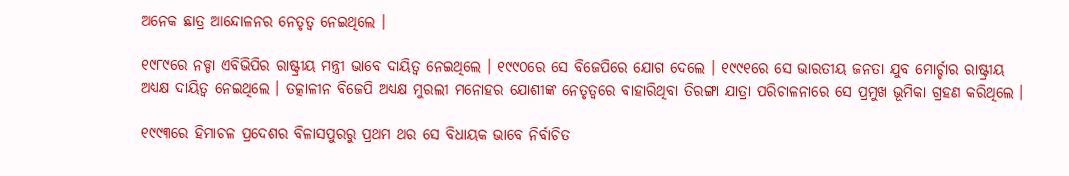ଅନେକ ଛାତ୍ର ଆନ୍ଦୋଳନର ନେତୃତ୍ବ ନେଇଥିଲେ ।

୧୯୮୯ରେ ନଡ୍ଡା ଏବିଭିପିର ରାଷ୍ଟ୍ରୀୟ ମନ୍ତ୍ରୀ ଭାବେ ଦାୟିତ୍ବ ନେଇଥିଲେ । ୧୯୯୦ରେ ସେ ବିଜେପିରେ ଯୋଗ ଦେଲେ । ୧୯୯୧ରେ ସେ ଭାରତୀୟ ଜନତା ଯୁବ ମୋର୍ଚ୍ଚାର ରାଷ୍ଟ୍ରୀୟ ଅଧ୍ୟକ୍ଷ ଦାୟିତ୍ବ ନେଇଥିଲେ । ତତ୍କାଳୀନ ବିଜେପି ଅଧ୍ୟକ୍ଷ ମୁରଲୀ ମନୋହର ଯୋଶୀଙ୍କ ନେତୃତ୍ବରେ ବାହାରିଥିବା ତିରଙ୍ଗା ଯାତ୍ରା ପରିଚାଳନାରେ ସେ ପ୍ରମୁଖ ଭୂମିକା ଗ୍ରହଣ କରିଥିଲେ ।

୧୯୯୩ରେ ହିମାଚଳ ପ୍ରଦେଶର ବିଳାସପୁରରୁ ପ୍ରଥମ ଥର ସେ ବିଧାୟକ ଭାବେ ନିର୍ବାଚିତ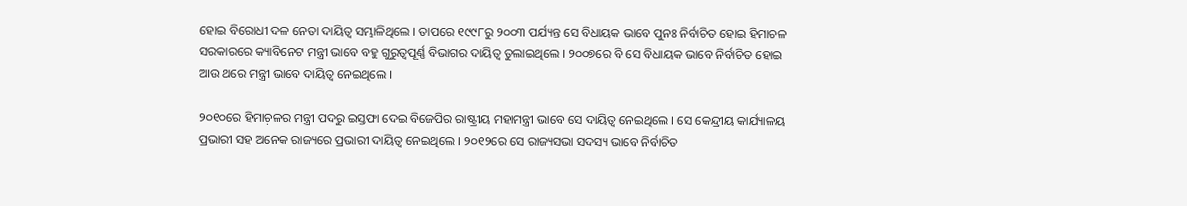ହୋଇ ବିରୋଧୀ ଦଳ ନେତା ଦାୟିତ୍ବ ସମ୍ଭାଳିଥିଲେ । ତାପରେ ୧୯୯୮ରୁ ୨୦୦୩ ପର୍ଯ୍ୟନ୍ତ ସେ ବିଧାୟକ ଭାବେ ପୁନଃ ନିର୍ବାଚିତ ହୋଇ ହିମାଚଳ ସରକାରରେ କ୍ୟାବିନେଟ ମନ୍ତ୍ରୀ ଭାବେ ବହୁ ଗୁରୁତ୍ବପୂର୍ଣ୍ଣ ବିଭାଗର ଦାୟିତ୍ବ ତୁଲାଇଥିଲେ । ୨୦୦୭ରେ ବି ସେ ବିଧାୟକ ଭାବେ ନିର୍ବାଚିତ ହୋଇ ଆଉ ଥରେ ମନ୍ତ୍ରୀ ଭାବେ ଦାୟିତ୍ବ ନେଇଥିଲେ ।

୨୦୧୦ରେ ହିମାଚ଼ଳର ମନ୍ତ୍ରୀ ପଦରୁ ଇସ୍ତଫା ଦେଇ ବିଜେପିର ରାଷ୍ଟ୍ରୀୟ ମହାମନ୍ତ୍ରୀ ଭାବେ ସେ ଦାୟିତ୍ବ ନେଇଥିଲେ । ସେ କେନ୍ଦ୍ରୀୟ କାର୍ଯ୍ୟାଳୟ ପ୍ରଭାରୀ ସହ ଅନେକ ରାଜ୍ୟରେ ପ୍ରଭାରୀ ଦାୟିତ୍ବ ନେଇଥିଲେ । ୨୦୧୨ରେ ସେ ରାଜ୍ୟସଭା ସଦସ୍ୟ ଭାବେ ନିର୍ବାଚିତ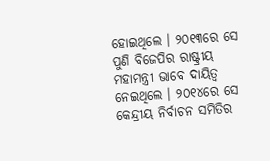ହୋଇଥିଲେ । ୨୦୧୩ରେ ସେ ପୁଣି ବିଜେପିର ରାଷ୍ଟ୍ରୀୟ ମହାମନ୍ତ୍ରୀ ଭାବେ ଦାୟିତ୍ବ ନେଇଥିଲେ । ୨୦୧୪ରେ ସେ କେନ୍ଦ୍ରୀୟ ନିର୍ବାଚନ ସମିତିର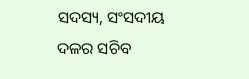ସଦସ୍ୟ, ସଂସଦୀୟ ଦଳର ସଚିବ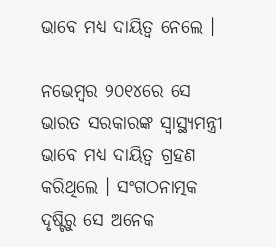ଭାବେ ମଧ୍ୟ ଦାୟିତ୍ବ ନେଲେ ।

ନଭେମ୍ବର ୨୦୧୪ରେ ସେ ଭାରତ ସରକାରଙ୍କ ସ୍ବାସ୍ଥ୍ୟମନ୍ତ୍ରୀ ଭାବେ ମଧ୍ୟ ଦାୟିତ୍ବ ଗ୍ରହଣ କରିଥିଲେ । ସଂଗଠନାତ୍ମକ ଦୃଷ୍ଟିରୁ ସେ ଅନେକ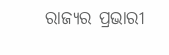ରାଜ୍ୟର ପ୍ରଭାରୀ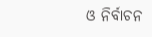ଓ ନିର୍ବାଚନ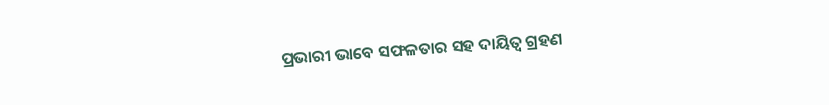ପ୍ରଭାରୀ ଭାବେ ସଫଳତାର ସହ ଦାୟିତ୍ବ ଗ୍ରହଣ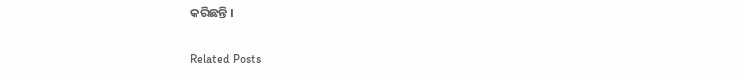କରିଛନ୍ତି ।

Related Posts